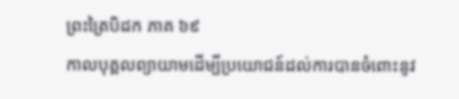ព្រះត្រៃបិដក ភាគ ៦៩
កាលបុគ្គលព្យាយាមដើម្បីប្រយោជន៍ដល់ការបានចំពោះនូវ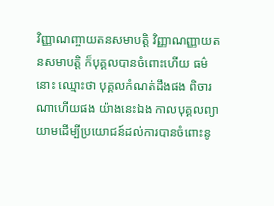វិញ្ញាណញ្ចាយតនសមាបត្តិ វិញ្ញាណញ្ញាយតនសមាបត្តិ ក៏បុគ្គលបានចំពោះហើយ ធម៌នោះ ឈ្មោះថា បុគ្គលកំណត់ដឹងផង ពិចារណាហើយផង យ៉ាងនេះឯង កាលបុគ្គលព្យាយាមដើម្បីប្រយោជន៍ដល់ការបានចំពោះនូ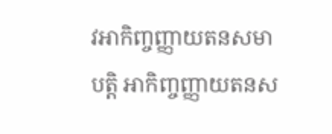វអាកិញ្ចញ្ញាយតនសមាបត្តិ អាកិញ្ចញ្ញាយតនស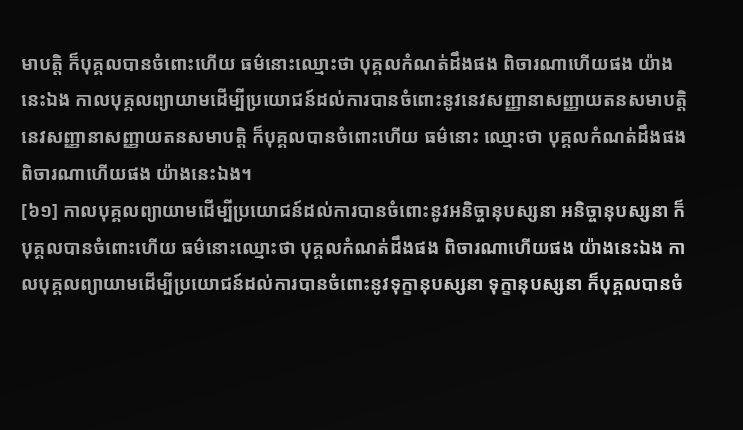មាបត្តិ ក៏បុគ្គលបានចំពោះហើយ ធម៌នោះឈ្មោះថា បុគ្គលកំណត់ដឹងផង ពិចារណាហើយផង យ៉ាងនេះឯង កាលបុគ្គលព្យាយាមដើម្បីប្រយោជន៍ដល់ការបានចំពោះនូវនេវសញ្ញានាសញ្ញាយតនសមាបត្តិ នេវសញ្ញានាសញ្ញាយតនសមាបត្តិ ក៏បុគ្គលបានចំពោះហើយ ធម៌នោះ ឈ្មោះថា បុគ្គលកំណត់ដឹងផង ពិចារណាហើយផង យ៉ាងនេះឯង។
[៦១] កាលបុគ្គលព្យាយាមដើម្បីប្រយោជន៍ដល់ការបានចំពោះនូវអនិច្ចានុបស្សនា អនិច្ចានុបស្សនា ក៏បុគ្គលបានចំពោះហើយ ធម៌នោះឈ្មោះថា បុគ្គលកំណត់ដឹងផង ពិចារណាហើយផង យ៉ាងនេះឯង កាលបុគ្គលព្យាយាមដើម្បីប្រយោជន៍ដល់ការបានចំពោះនូវទុក្ខានុបស្សនា ទុក្ខានុបស្សនា ក៏បុគ្គលបានចំ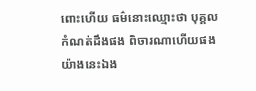ពោះហើយ ធម៌នោះឈ្មោះថា បុគ្គលកំណត់ដឹងផង ពិចារណាហើយផង យ៉ាងនេះឯង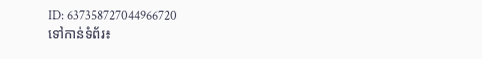ID: 637358727044966720
ទៅកាន់ទំព័រ៖